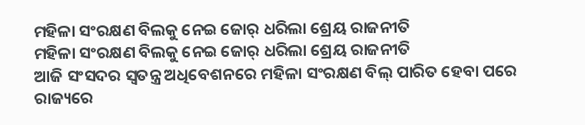ମହିଳା ସଂରକ୍ଷଣ ବିଲକୁ ନେଇ ଜୋର୍ ଧରିଲା ଶ୍ରେୟ ରାଜନୀତି
ମହିଳା ସଂରକ୍ଷଣ ବିଲକୁ ନେଇ ଜୋର୍ ଧରିଲା ଶ୍ରେୟ ରାଜନୀତି
ଆଜି ସଂସଦର ସ୍ବତନ୍ତ୍ର ଅଧିବେଶନରେ ମହିଳା ସଂରକ୍ଷଣ ବିଲ୍ ପାରିତ ହେବା ପରେ ରାଜ୍ୟରେ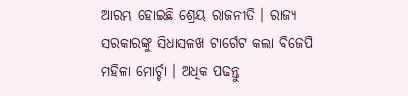ଆରମ୍ଭ ହୋଇଛି ଶ୍ରେୟ ରାଜନୀତି । ରାଜ୍ୟ ସରକାରଙ୍କୁ ସିଧାସଳଖ ଟାର୍ଗେଟ କଲା ବିଜେପି ମହିଳା ମୋର୍ଚ୍ଚା । ଅଧିକ ପଢନ୍ତୁ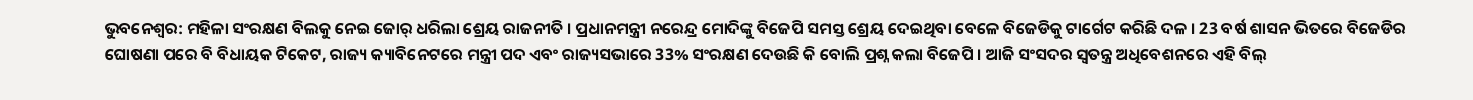ଭୁବନେଶ୍ବର: ମହିଳା ସଂରକ୍ଷଣ ବିଲକୁ ନେଇ ଜୋର୍ ଧରିଲା ଶ୍ରେୟ ରାଜନୀତି । ପ୍ରଧାନମନ୍ତ୍ରୀ ନରେନ୍ଦ୍ର ମୋଦିଙ୍କୁ ବିଜେପି ସମସ୍ତ ଶ୍ରେୟ ଦେଇଥିବା ବେଳେ ବିଜେଡିକୁ ଟାର୍ଗେଟ କରିଛି ଦଳ । 23 ବର୍ଷ ଶାସନ ଭିତରେ ବିଜେଡିର ଘୋଷଣା ପରେ ବି ବିଧାୟକ ଟିକେଟ, ରାଜ୍ୟ କ୍ୟାବିନେଟରେ ମନ୍ତ୍ରୀ ପଦ ଏବଂ ରାଜ୍ୟସଭାରେ 33% ସଂରକ୍ଷଣ ଦେଉଛି କି ବୋଲି ପ୍ରଶ୍ନ କଲା ବିଜେପି । ଆଜି ସଂସଦର ସ୍ବତନ୍ତ୍ର ଅଧିବେଶନରେ ଏହି ବିଲ୍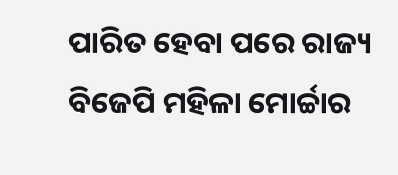ପାରିତ ହେବା ପରେ ରାଜ୍ୟ ବିଜେପି ମହିଳା ମୋର୍ଚ୍ଚାର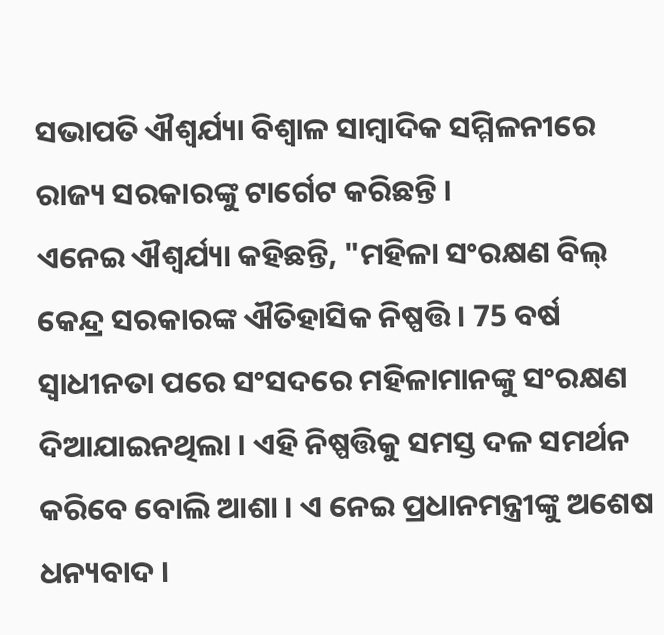ସଭାପତି ଐଶ୍ବର୍ଯ୍ୟା ବିଶ୍ବାଳ ସାମ୍ବାଦିକ ସମ୍ମିଳନୀରେ ରାଜ୍ୟ ସରକାରଙ୍କୁ ଟାର୍ଗେଟ କରିଛନ୍ତି ।
ଏନେଇ ଐଶ୍ବର୍ଯ୍ୟା କହିଛନ୍ତି, "ମହିଳା ସଂରକ୍ଷଣ ବିଲ୍ କେନ୍ଦ୍ର ସରକାରଙ୍କ ଐତିହାସିକ ନିଷ୍ପତ୍ତି । 75 ବର୍ଷ ସ୍ଵାଧୀନତା ପରେ ସଂସଦରେ ମହିଳାମାନଙ୍କୁ ସଂରକ୍ଷଣ ଦିଆଯାଇନଥିଲା । ଏହି ନିଷ୍ପତ୍ତିକୁ ସମସ୍ତ ଦଳ ସମର୍ଥନ କରିବେ ବୋଲି ଆଶା । ଏ ନେଇ ପ୍ରଧାନମନ୍ତ୍ରୀଙ୍କୁ ଅଶେଷ ଧନ୍ୟବାଦ ।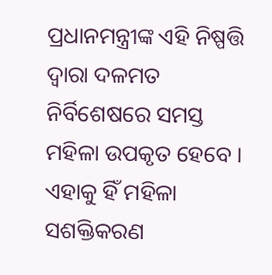ପ୍ରଧାନମନ୍ତ୍ରୀଙ୍କ ଏହି ନିଷ୍ପତ୍ତି ଦ୍ଵାରା ଦଳମତ ନିର୍ବିଶେଷରେ ସମସ୍ତ ମହିଳା ଉପକୃତ ହେବେ । ଏହାକୁ ହିଁ ମହିଳା ସଶକ୍ତିକରଣ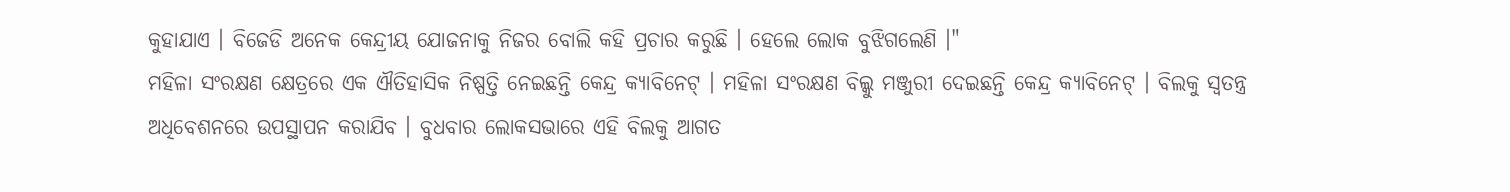କୁହାଯାଏ । ବିଜେଡି ଅନେକ କେନ୍ଦ୍ରୀୟ ଯୋଜନାକୁ ନିଜର ବୋଲି କହି ପ୍ରଚାର କରୁଛି । ହେଲେ ଲୋକ ବୁଝିଗଲେଣି ।"
ମହିଳା ସଂରକ୍ଷଣ କ୍ଷେତ୍ରରେ ଏକ ଐତିହାସିକ ନିଷ୍ପତ୍ତି ନେଇଛନ୍ତି କେନ୍ଦ୍ର କ୍ୟାବିନେଟ୍ । ମହିଳା ସଂରକ୍ଷଣ ବିଲ୍କୁ ମଞ୍ଜୁରୀ ଦେଇଛନ୍ତି କେନ୍ଦ୍ର କ୍ୟାବିନେଟ୍ । ବିଲକୁ ସ୍ବତନ୍ତ୍ର ଅଧିବେଶନରେ ଉପସ୍ଥାପନ କରାଯିବ । ବୁଧବାର ଲୋକସଭାରେ ଏହି ବିଲକୁ ଆଗତ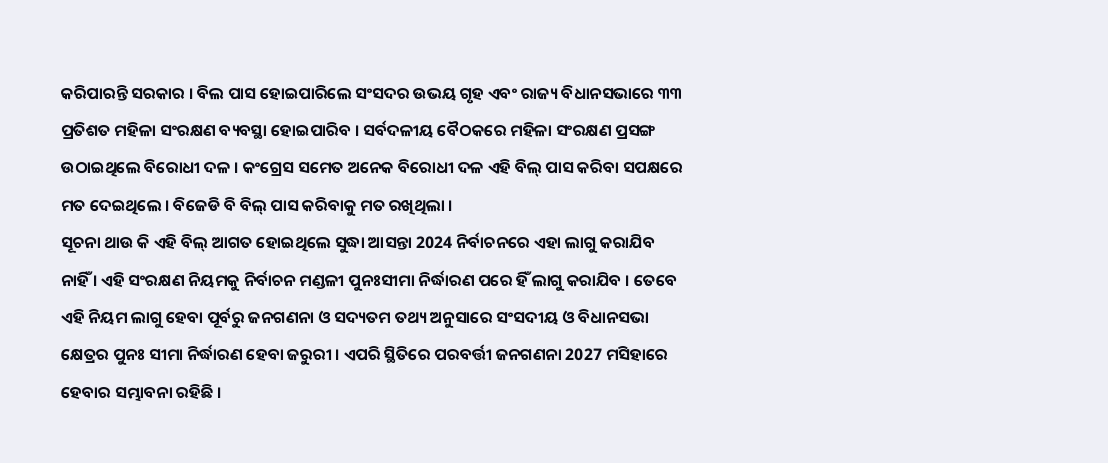କରିପାରନ୍ତି ସରକାର । ବିଲ ପାସ ହୋଇପାରିଲେ ସଂସଦର ଉଭୟ ଗୃହ ଏବଂ ରାଜ୍ୟ ବିଧାନସଭାରେ ୩୩ ପ୍ରତିଶତ ମହିଳା ସଂରକ୍ଷଣ ବ୍ୟବସ୍ଥା ହୋଇପାରିବ । ସର୍ବଦଳୀୟ ବୈଠକରେ ମହିଳା ସଂରକ୍ଷଣ ପ୍ରସଙ୍ଗ ଉଠାଇଥିଲେ ବିରୋଧୀ ଦଳ । କଂଗ୍ରେସ ସମେତ ଅନେକ ବିରୋଧୀ ଦଳ ଏହି ବିଲ୍ ପାସ କରିବା ସପକ୍ଷରେ ମତ ଦେଇଥିଲେ । ବିଜେଡି ବି ବିଲ୍ ପାସ କରିବାକୁ ମତ ରଖିଥିଲା ।
ସୂଚନା ଥାଉ କି ଏହି ବିଲ୍ ଆଗତ ହୋଇଥିଲେ ସୁଦ୍ଧା ଆସନ୍ତା 2024 ନିର୍ବାଚନରେ ଏହା ଲାଗୁ କରାଯିବ ନାହିଁ । ଏହି ସଂରକ୍ଷଣ ନିୟମକୁ ନିର୍ବାଚନ ମଣ୍ଡଳୀ ପୁନଃସୀମା ନିର୍ଦ୍ଧାରଣ ପରେ ହିଁ ଲାଗୁ କରାଯିବ । ତେବେ ଏହି ନିୟମ ଲାଗୁ ହେବା ପୂର୍ବରୁ ଜନଗଣନା ଓ ସଦ୍ୟତମ ତଥ୍ୟ ଅନୁସାରେ ସଂସଦୀୟ ଓ ବିଧାନସଭା କ୍ଷେତ୍ରର ପୁନଃ ସୀମା ନିର୍ଦ୍ଧାରଣ ହେବା ଜରୁରୀ । ଏପରି ସ୍ଥିତିରେ ପରବର୍ତ୍ତୀ ଜନଗଣନା 2027 ମସିହାରେ ହେବାର ସମ୍ଭାବନା ରହିଛି ।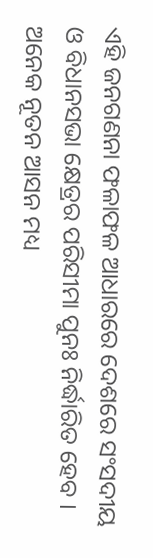ଏହି ଜନଗଣନା ଫଳାଫଳ ଆଧାରରେ ଦେଶରେ ସଂସଦୀୟ ଓ ବିଧାନସଭା କ୍ଷେତ୍ରର ପରିସୀମା ପୁନଃ ନିର୍ଦ୍ଧାରିତ ହେବ । ଅନେକ ନୂତନ ଆସନ ମଧ୍ୟ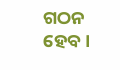ଗଠନ ହେବ ।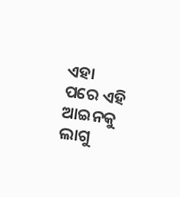ଏହା ପରେ ଏହି ଆଇନକୁ ଲାଗୁ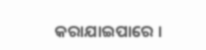କରାଯାଇପାରେ ।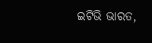ଇଟିଭି ଭାରତ,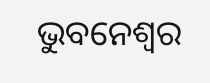ଭୁବନେଶ୍ବର